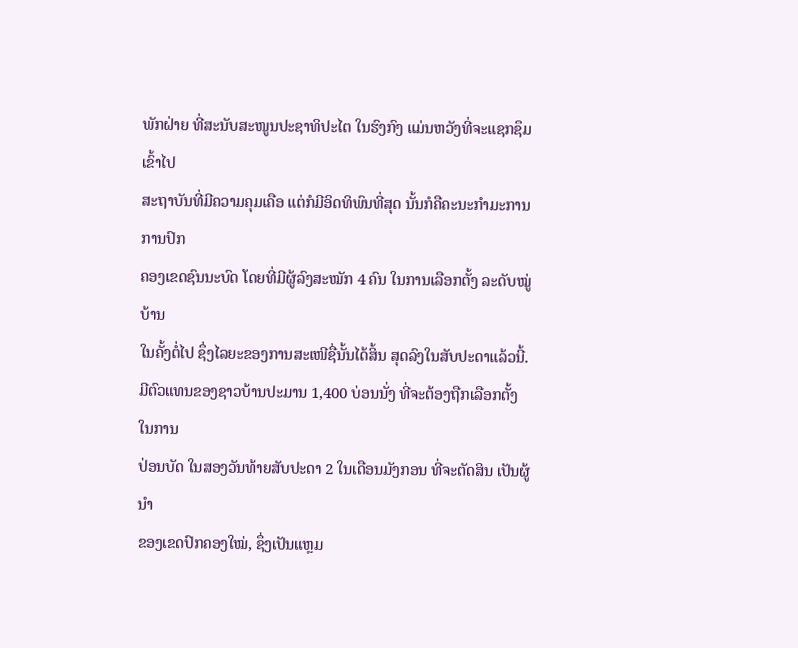ພັກຝ່າຍ ທີ່ສະນັບສະໜູນປະຊາທິປະໄຕ ໃນຮົງກົງ ແມ່ນຫວັງທີ່ຈະແຊກຊຶມ ເຂົ້າໄປ
ສະຖາບັນທີ່ມີຄວາມຄຸມເຄືອ ແຕ່ກໍມີອິດທິພົນທີ່ສຸດ ນັ້ນກໍຄືຄະນະກຳມະການການປົກ
ຄອງເຂດຊົນນະບົດ ໂດຍທີ່ມີຜູ້ລົງສະໝັກ 4 ຄົນ ໃນການເລືອກຕັ້ງ ລະດັບໝູ່ບ້ານ
ໃນຄັ້ງຕໍ່ໄປ ຊຶ່ງໄລຍະຂອງການສະເໜີຊື່ນັ້ນໄດ້ສິ້ນ ສຸດລົງໃນສັບປະດາແລ້ວນີ້.
ມີຕົວແທນຂອງຊາວບ້ານປະມານ 1,400 ບ່ອນນັ່ງ ທີ່ຈະຕ້ອງຖືກເລືອກຕັ້ງ ໃນການ
ປ່ອນບັດ ໃນສອງວັນທ້າຍສັບປະດາ 2 ໃນເດືອນມັງກອນ ທີ່ຈະຕັດສິນ ເປັນຜູ້ນຳ
ຂອງເຂດປົກຄອງໃໝ່, ຊຶ່ງເປັນແຫຼມ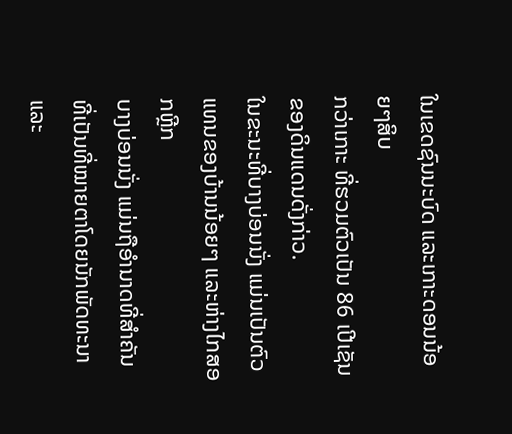ໃນເຂດຊົນນະບົດ ແລະເກາະດອນນ້ອຍໆສິບ
ກວ່າເກາະ ທີ່ຮວມຕົວເປັນ 86 ເປີເຊັນ ຂອງດິນແດນດັ່ງກ່າວ.
ໃນຂະນະທີ່ບາງບ່ອນນັ່ງ ແມ່ນເປັນຕົວແທນຂອງບ້ານນ້ອຍໆ ແລະຫ່າງໄກສອກຫຼີກ
ບາງບ່ອນນັ່ງ ແມ່ນຖືອຳນາດທີ່ສຳຄັນ ທີ່ເປັນທີ່ໝາຍຕາໂດຍນັກພັດທະນາ ແລະ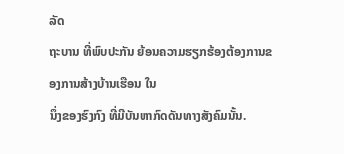ລັດ
ຖະບານ ທີ່ພົບປະກັນ ຍ້ອນຄວາມຮຽກຮ້ອງຕ້ອງການຂອງການສ້າງບ້ານເຮືອນ ໃນ
ນຶ່ງຂອງຮົງກົງ ທີ່ມີບັນຫາກົດດັນທາງສັງຄົມນັ້ນ.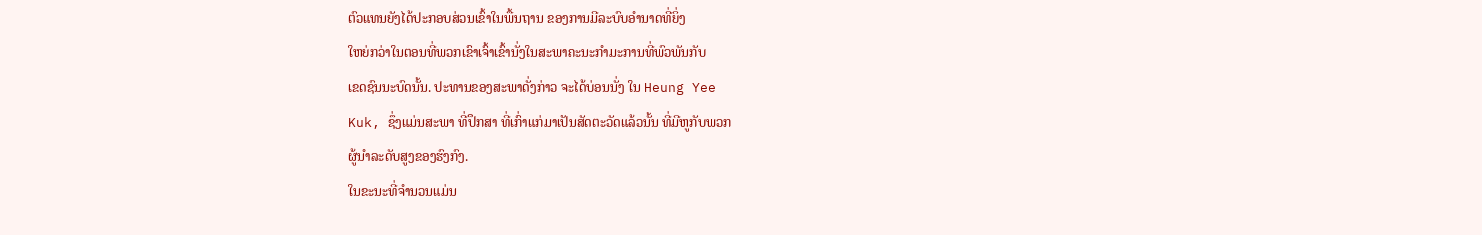ຕົວແທນຍັງໄດ້ປະກອບສ່ວນເຂົ້າໃນພື້ນຖານ ຂອງການມີລະບົບອຳນາດທີ່ຍິ່ງ
ໃຫຍ່ກວ່າໃນຕອນທີ່ພວກເຂົາເຈົ້າເຂົ້ານັ່ງໃນສະພາຄະນະກຳມະການທີ່ພົວພັນກັບ
ເຂດຊົນນະບົດນັ້ນ. ປະທານຂອງສະພາດັ່ງກ່າວ ຈະໄດ້ບ່ອນນັ່ງ ໃນ Heung Yee
Kuk, ຊຶ່ງແມ່ນສະພາ ທີ່ປຶກສາ ທີ່ເກົ່າແກ່ມາເປັນສັດຕະວັດແລ້ວນັ້ນ ທີ່ມີຫູກັບພວກ
ຜູ້ນຳລະດັບສູງຂອງຮົງກົງ.
ໃນຂະນະທີ່ຈຳນວນແມ່ນ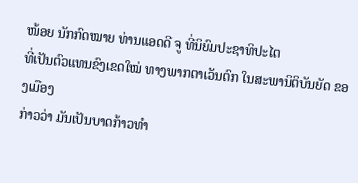ໜ້ອຍ ນັກກົດໝາຍ ທ່ານແອດດີ ຈູ ທີ່ນິຍົມປະຊາທິປະໄຕ
ທີ່ເປັນຕົວແທນຂົງເຂດໃໝ່ ທາງພາກຕາເວັນຕົກ ໃນສະພານິຕິບັນຍັດ ຂອງເມືອງ
ກ່າວວ່າ ມັນເປັນບາດກ້າວທຳ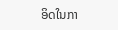ອິດໃນກາ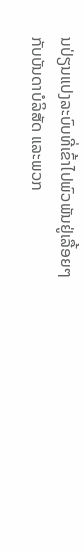ນປ່ຽນແປງລະບົບທີ່ເຂົ້າໄປພົວພັນຢູ່ເລື້ອຍໆ
ກັບບັນດາບໍລິສັດ ແລະພວກ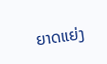ຍາດແຍ່ງ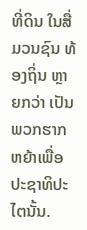ທີ່ດິນ ໃນສື່ມວນຊົນ ທ້ອງຖິ່ນ ຫຼາຍກວ່າ ເປັນ
ພວກຮາກຫຍ້າເພື່ອປະຊາທິປະໄຕນັ້ນ.